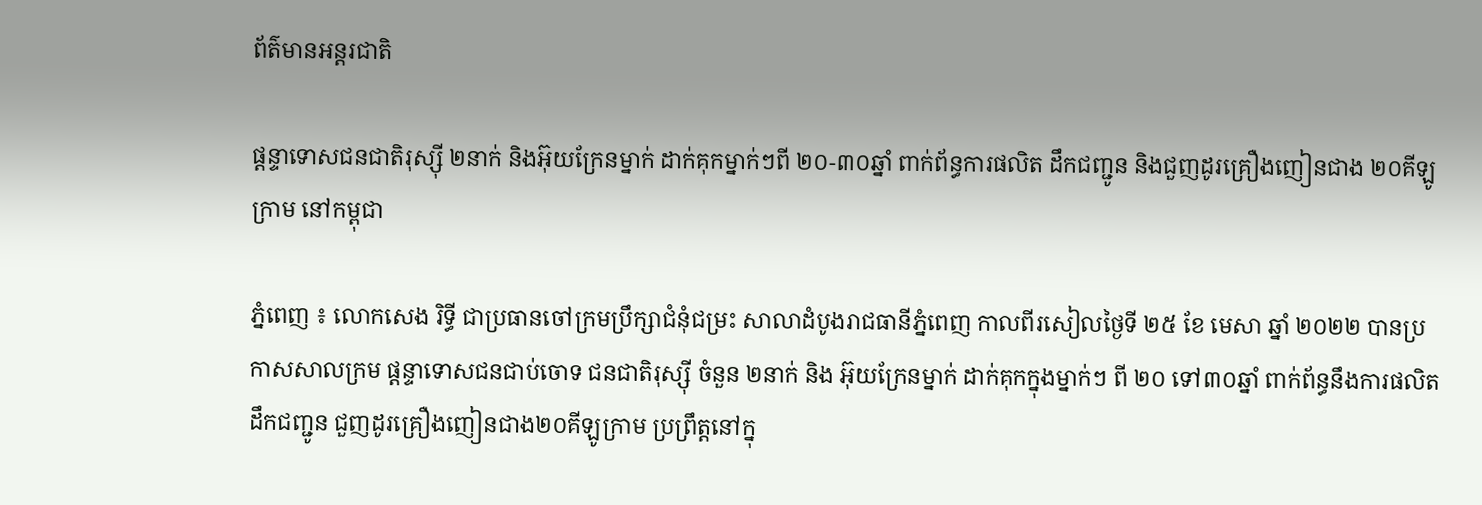ព័ត៌មានអន្តរជាតិ

ផ្តន្ទាទោសជនជាតិរុស្ស៊ី ២នាក់ និងអ៊ុយក្រែនម្នាក់ ដាក់គុកម្នាក់ៗពី ២០-៣០ឆ្នាំ ពាក់ព័ន្ធការផលិត ដឹកជញ្ជូន និងជួញដូរគ្រឿងញៀនជាង ២០គីឡូក្រាម នៅកម្ពុជា

ភ្នំពេញ ៖ លោកសេង រិទ្ធី ជាប្រធានចៅក្រមប្រឹក្សាជំនុំជម្រះ សាលាដំបូងរាជធានីភ្នំពេញ កាលពីរសៀលថ្ងៃទី ២៥ ខែ មេសា ឆ្នាំ ២០២២ បានប្រកាសសាលក្រម ផ្តន្ទាទោសជនជាប់ចោទ ជនជាតិរុស្ស៊ី ចំនួន ២នាក់ និង អ៊ុយក្រែនម្នាក់ ដាក់គុកក្នុងម្នាក់ៗ ពី ២០ ទៅ៣០ឆ្នាំ ពាក់ព័ន្ធនឹងការផលិត ដឹកជញ្ជូន ជួញដូរគ្រឿងញៀនជាង២០គីឡូក្រាម ប្រព្រឹត្តនៅក្នុ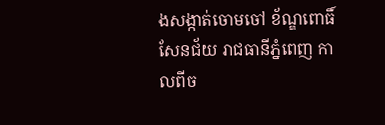ងសង្កាត់ចោមចៅ ខ័ណ្ឌពោធិ៍សែនជ័យ រាជធានីភ្នំពេញ កាលពីច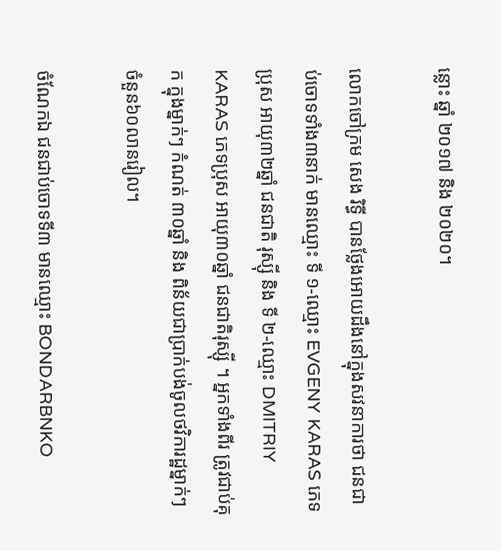ន្លោះ ឆ្នាំ ២០១៧ និង ២០២០។

លោកចៅក្រម សេង រិទ្ធី បានថ្លែងអោយដឹងនៅក្នុងសវនាការថា ជនជាប់ចោទទាំង៣នាក់ មានឈ្មោះ ទី ១-ឈ្មោះ EVGENY KARAS ភេទប្រុស អាយុ៣២ឆ្នាំ ជនជាតិ រុស្ស៊ី និង ទី ២-ឈ្មោះ DMITRIY KARAS ភេទប្រុស អាយុ៣០ឆ្នាំ ជនជាតិរុស្ស៊ី ។ អ្នកទាំងពីរ ត្រូវជាប់គុក ក្នុងម្នាក់ៗ កំណត់ ៣០ឆ្នាំ និង ពិន័យជាប្រាក់បង់ចូលថវិការដ្ឋម្នាក់ៗចំនួន៦០លានរៀល។

ចំណែកឯ ជនជាប់ចោទទី៣ មានឈ្មោះ BONDARBNKO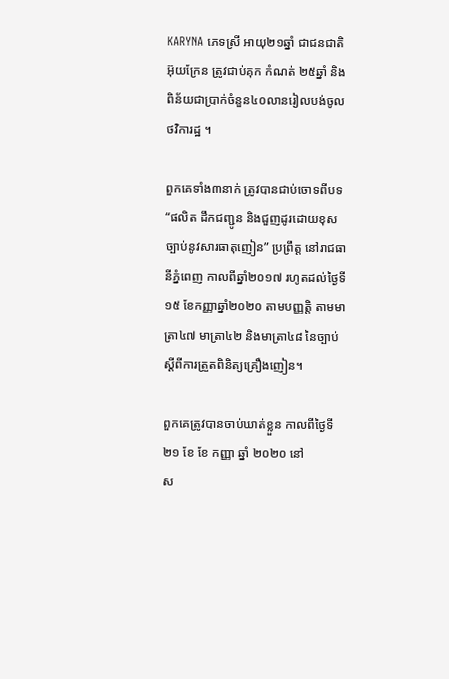KARYNA ភេទស្រី អាយុ២១ឆ្នាំ ជាជនជាតិ អ៊ុយក្រែន ត្រូវជាប់គុក កំណត់ ២៥ឆ្នាំ និង ពិន័យជាប្រាក់ចំនួន៤០លានរៀលបង់ចូលថវិការដ្ឋ ។

ពួកគេទាំង៣នាក់ ត្រូវបានជាប់ចោទពីបទ “ផលិត ដឹកជញ្ជូន និងជួញដូរដោយខុសច្បាប់នូវសារធាតុញៀន” ប្រព្រឹត្ត នៅរាជធានីភ្នំពេញ កាលពីឆ្នាំ២០១៧ រហូតដល់ថ្ងៃទី១៥ ខែកញ្ញាឆ្នាំ២០២០ តាមបញ្ញត្តិ តាមមាត្រា៤៧ មាត្រា៤២ និងមាត្រា៤៨ នៃច្បាប់ស្តីពីការត្រួតពិនិត្យគ្រឿងញៀន។

ពួកគេត្រូវបានចាប់ឃាត់ខ្លួន កាលពីថ្ងៃទី២១ ខែ ខែ កញ្ញា ឆ្នាំ ២០២០ នៅ
ស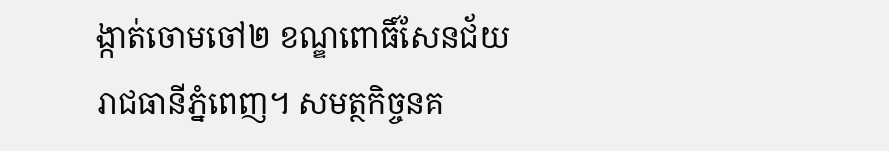ង្កាត់ចោមចៅ២ ខណ្ឌពោធិ៍សែនជ័យ រាជធានីភ្នំពេញ។ សមត្ថកិច្ចនគ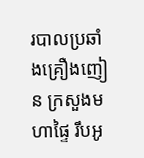របាលប្រឆាំងគ្រឿងញៀន ក្រសួងមហាផ្ទៃ រឹបអូ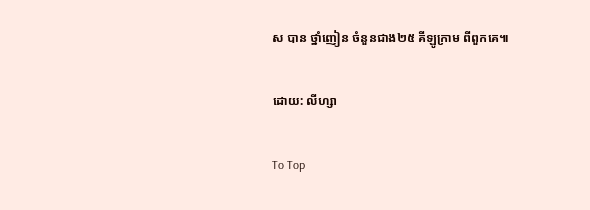ស បាន ថ្នាំញៀន ចំនួនជាង២៥ គីឡូក្រាម ពីពួកគេ៕

ដោយ: លីហ្សា

To Top